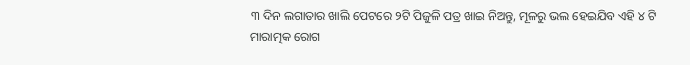୩ ଦିନ ଲଗାତାର ଖାଲି ପେଟରେ ୨ଟି ପିଜୁଳି ପତ୍ର ଖାଇ ନିଅନ୍ତୁ, ମୂଳରୁ ଭଲ ହେଇଯିବ ଏହି ୪ ଟି ମାରାତ୍ମକ ରୋଗ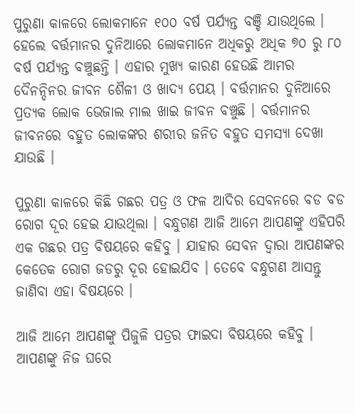ପୁରୁଣା କାଳରେ ଲୋକମାନେ ୧୦୦ ବର୍ଷ ପର୍ଯ୍ୟନ୍ତ ବଞ୍ଚି ଯାଉଥିଲେ । ହେଲେ ବର୍ତ୍ତମାନର ଦୁନିଆରେ ଲୋକମାନେ ଅଧିକରୁ ଅଧିକ ୭୦ ରୁ ୮୦ ବର୍ଷ ପର୍ଯ୍ୟନ୍ତ ବଞ୍ଚୁଛନ୍ତି । ଏହାର ମୁଖ୍ୟ କାରଣ ହେଉଛି ଆମର ଦୈନନ୍ଦିନର ଜୀବନ ଶୈଳୀ ଓ ଖାଦ୍ଯ ପେୟ । ବର୍ତ୍ତମାନର ଦୁନିଆରେ ପ୍ରତ୍ୟକ ଲୋକ ଭେଜାଲ ମାଲ ଖାଇ ଜୀବନ ବଞ୍ଚୁଛି । ବର୍ତ୍ତମାନର ଜୀବନରେ ବହୁତ ଲୋକଙ୍କର ଶରୀର ଜନିତ ବହୁତ ସମସ୍ଯା ଦେଖା ଯାଉଛି ।

ପୁରୁଣା କାଳରେ କିଛି ଗଛର ପତ୍ର ଓ ଫଳ ଆଦିର ସେବନରେ ବଡ ବଡ ରୋଗ ଦୂର ହେଇ ଯାଉଥିଲା । ବନ୍ଧୁଗଣ ଆଜି ଆମେ ଆପଣଙ୍କୁ ଏହିପରି ଏକ ଗଛର ପତ୍ର ବିଷୟରେ କହିବୁ । ଯାହାର ସେବନ ଦ୍ଵାରା ଆପଣଙ୍କର କେତେକ ରୋଗ ଜଡରୁ ଦୂର ହୋଇଯିବ । ତେବେ ବନ୍ଧୁଗଣ ଆସନ୍ତୁ ଜାଣିବା ଏହା ବିଷୟରେ ।

ଆଜି ଆମେ ଆପଣଙ୍କୁ ପିଜୁଳି ପତ୍ରର ଫାଇଦା ବିଷୟରେ କହିବୁ । ଆପଣଙ୍କୁ ନିଜ ଘରେ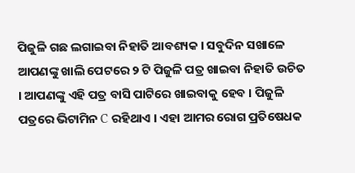ପିଜୁଳି ଗଛ ଲଗାଇବା ନିହାତି ଆବଶ୍ୟକ । ସବୁଦିନ ସଖାଳେ ଆପଣଙ୍କୁ ଖାଲି ପେଟରେ ୨ ଟି ପିଜୁଳି ପତ୍ର ଖାଇବା ନିହାତି ଉଚିତ । ଆପଣଙ୍କୁ ଏହି ପତ୍ର ବାସି ପାଟିରେ ଖାଇବାକୁ ହେବ । ପିଜୁଳି ପତ୍ରରେ ଭିଟାମିନ C ରହିଥାଏ । ଏହା ଆମର ରୋଗ ପ୍ରତିଷେଧକ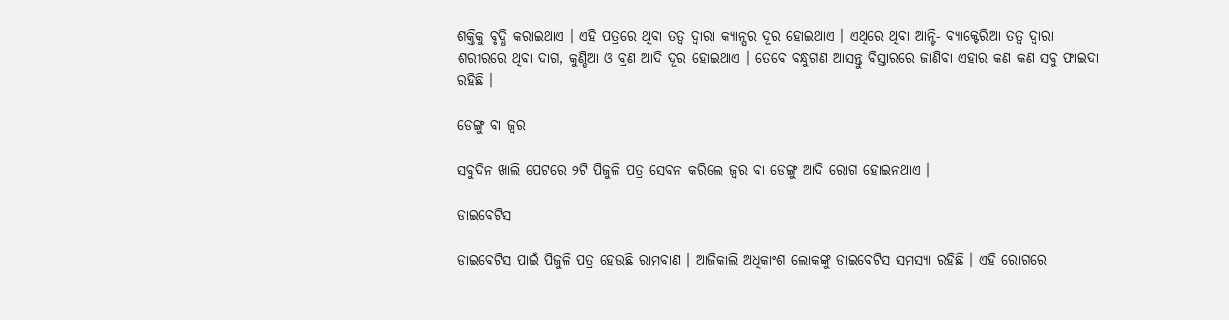ଶକ୍ତିକୁ ବୃଦ୍ଧି କରାଇଥାଏ । ଏହି ପତ୍ରରେ ଥିବା ତତ୍ଵ ଦ୍ଵାରା କ୍ୟାନ୍ସର ଦୂର ହୋଇଥାଏ । ଏଥିରେ ଥିବା ଆନ୍ଟି- ବ୍ୟାକ୍ଟେରିଆ ତତ୍ଵ ଦ୍ଵାରା ଶରୀରରେ ଥିବା ଦାଗ, କୁଣ୍ଡିଆ ଓ ବ୍ରଣ ଆଦି ଦୂର ହୋଇଥାଏ । ତେବେ ବନ୍ଧୁଗଣ ଆସନ୍ତୁ ବିସ୍ତାରରେ ଜାଣିବା ଏହାର କଣ କଣ ସବୁ ଫାଇଦା ରହିଛି ।

ଡେଙ୍ଗୁ ବା ଜ୍ଵର

ସବୁଦିନ ଖାଲି ପେଟରେ ୨ଟି ପିଜୁଳି ପତ୍ର ସେବନ କରିଲେ ଜ୍ଵର ବା ଡେଙ୍ଗୁ ଆଦି ରୋଗ ହୋଇନଥାଏ ।

ଡାଇବେଟିସ

ଡାଇବେଟିସ ପାଇଁ ପିଜୁଳି ପତ୍ର ହେଉଛି ରାମବାଣ । ଆଜିକାଲି ଅଧିକାଂଶ ଲୋକଙ୍କୁ ଡାଇବେଟିସ ସମସ୍ଯା ରହିଛି । ଏହି ରୋଗରେ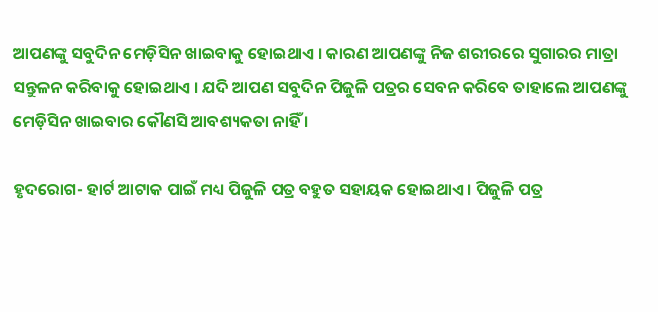ଆପଣଙ୍କୁ ସବୁଦିନ ମେଡ଼ିସିନ ଖାଇବାକୁ ହୋଇଥାଏ । କାରଣ ଆପଣଙ୍କୁ ନିଜ ଶରୀରରେ ସୁଗାରର ମାତ୍ରା ସନ୍ତୁଳନ କରିବାକୁ ହୋଇଥାଏ । ଯଦି ଆପଣ ସବୁଦିନ ପିଜୁଳି ପତ୍ରର ସେବନ କରିବେ ତାହାଲେ ଆପଣଙ୍କୁ ମେଡ଼ିସିନ ଖାଇବାର କୌଣସି ଆବଶ୍ୟକତା ନାହିଁ ।

ହୃଦରୋଗ- ହାର୍ଟ ଆଟାକ ପାଇଁ ମଧ୍ୟ ପିଜୁଳି ପତ୍ର ବହୁତ ସହାୟକ ହୋଇଥାଏ । ପିଜୁଳି ପତ୍ର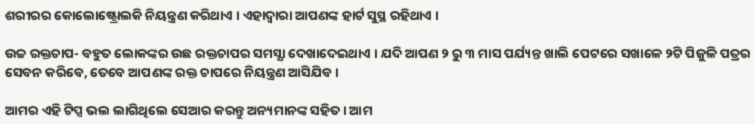ଶରୀରର କୋଲୋଷ୍ଟ୍ରୋଲକି ନିୟନ୍ତ୍ରଣ କରିଥାଏ । ଏହାଦ୍ବାରା ଆପଣଙ୍କ ହାର୍ଟ ସୁସ୍ଥ ରହିଥାଏ ।

ଉଚ୍ଚ ରକ୍ତଚାପ- ବହୁତ ଲୋକଙ୍କର ଉଛ ରକ୍ତଚାପର ସମସ୍ଯା ଦେଖାଦେଇଥାଏ । ଯଦି ଆପଣ ୨ ରୁ ୩ ମାସ ପର୍ଯ୍ୟନ୍ତ ଖାଲି ପେଟରେ ସଖାଳେ ୨ଟି ପିଜୁଳି ପତ୍ରର ସେବନ କରିବେ, ତେବେ ଆପଣଙ୍କ ରକ୍ତ ଚାପରେ ନିୟନ୍ତ୍ରଣ ଆସିଯିବ ।

ଆମର ଏହି ଟିପ୍ସ ଭଲ ଲାଗିଥିଲେ ସେଆର କରନ୍ତୁ ଅନ୍ୟମାନଙ୍କ ସହିତ । ଆମ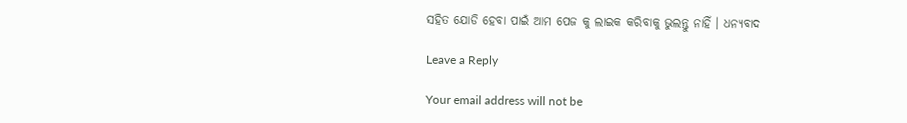ସହିତ ଯୋଡି ହେବା ପାଇଁ ଆମ ପେଜ କୁ ଲାଇକ କରିବାକୁ ଭୁଲନ୍ତୁ ନାହିଁ । ଧନ୍ୟବାଦ

Leave a Reply

Your email address will not be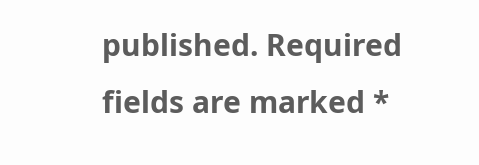published. Required fields are marked *